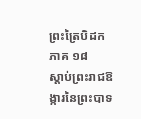ព្រះត្រៃបិដក ភាគ ១៨
ស្តាប់ព្រះរាជឱង្ការនៃព្រះបាទ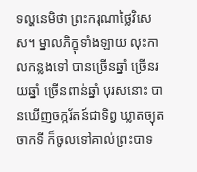ទល្ហនេមិថា ព្រះករុណាថ្លៃវិសេស។ ម្នាលភិក្ខុទាំងឡាយ លុះកាលកន្លងទៅ បានច្រើនឆ្នាំ ច្រើនរយឆ្នាំ ច្រើនពាន់ឆ្នាំ បុរសនោះ បានឃើញចក្ករ័តន៍ជាទិព្វ ឃ្លាតច្យុតចាកទី ក៏ចូលទៅគាល់ព្រះបាទ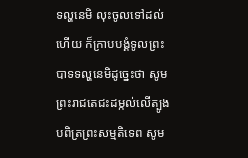ទល្ហនេមិ លុះចូលទៅដល់ហើយ ក៏ក្រាបបង្គំទូលព្រះបាទទល្ហនេមិដូច្នេះថា សូមព្រះរាជតេជះដម្កល់លើត្បូង បពិត្រព្រះសម្មតិទេព សូម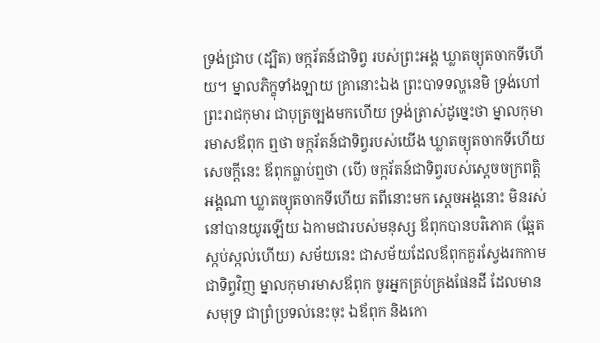ទ្រង់ជ្រាប (ដ្បិត) ចក្ករ័តន៍ជាទិព្វ របស់ព្រះអង្គ ឃ្លាតច្យុតចាកទីហើយ។ ម្នាលភិក្ខុទាំងឡាយ គ្រានោះឯង ព្រះបាទទល្ហនេមិ ទ្រង់ហៅព្រះរាជកុមារ ជាបុត្រច្បងមកហើយ ទ្រង់ត្រាស់ដូច្នេះថា ម្នាលកុមារមាសឪពុក ឮថា ចក្ករ័តន៍ជាទិព្វរបស់យើង ឃ្លាតច្យុតចាកទីហើយ សេចក្តីនេះ ឪពុកធ្លាប់ឮថា (បើ) ចក្ករ័តន៍ជាទិព្វរបស់ស្តេចចក្រពត្តិអង្គណា ឃ្លាតច្យុតចាកទីហើយ តពីនោះមក ស្តេចអង្គនោះ មិនរស់នៅបានយូរឡើយ ឯកាមជារបស់មនុស្ស ឪពុកបានបរិភោគ (ឆ្អែតស្កប់ស្កល់ហើយ) សម័យនេះ ជាសម័យដែលឪពុកគួរស្វែងរកកាម ជាទិព្វវិញ ម្នាលកុមារមាសឪពុក ចូរអ្នកគ្រប់គ្រងផែនដី ដែលមានសមុទ្រ ជាព្រំប្រទល់នេះចុះ ឯឪពុក និងកោ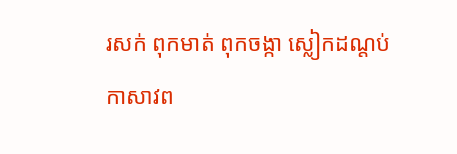រសក់ ពុកមាត់ ពុកចង្កា ស្លៀកដណ្តប់កាសាវព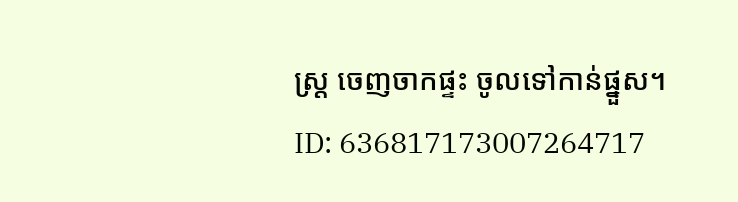ស្ត្រ ចេញចាកផ្ទះ ចូលទៅកាន់ផ្នួស។
ID: 636817173007264717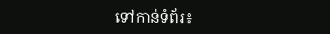ទៅកាន់ទំព័រ៖